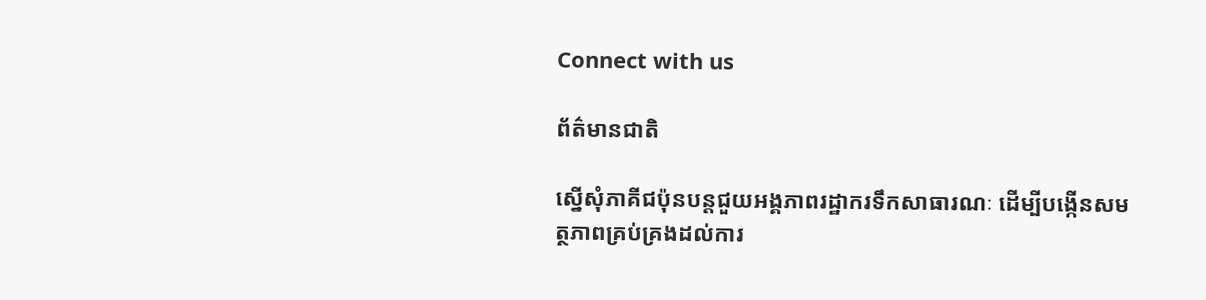Connect with us

ព័ត៌មានជាតិ

ស្នើសុំភាគីជប៉ុនបន្តជួយអង្គភាពរដ្ឋាករទឹកសាធារណៈ ដើម្បីបង្កើនសមត្ថភាពគ្រប់គ្រងដល់ការ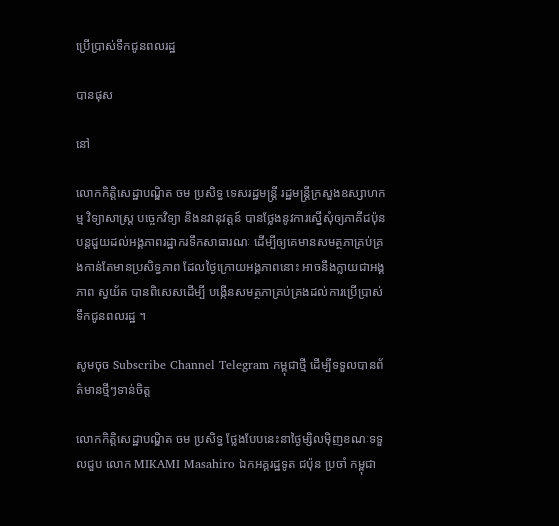ប្រើប្រាស់ទឹកជូនពលរដ្ឋ

បានផុស

នៅ

លោកកិត្តិសេដ្ឋាបណ្ឌិត ចម ប្រសិទ្ធ ទេសរដ្ឋមន្រ្តី រដ្ឋមន្រ្តីក្រសួងឧស្សាហកម្ម វិទ្យាសាស្ត្រ បច្ចេកវិទ្យា និងនវានុវត្តន៍ បានថ្លែងនូវការស្នើសុំឲ្យភាគីជប៉ុនបន្តជួយដល់អង្គភាពរដ្ឋាករទឹកសាធារណៈ ដើម្បីឲ្យគេមានសមត្ថភាគ្រប់គ្រងកាន់តែមានប្រសិទ្ធភាព ដែលថ្ងៃក្រោយអង្គភាពនោះ អាចនឹងក្លាយជាអង្គភាព ស្វយ័ត បានពិសេសដើម្បី បង្កើនសមត្ថភាគ្រប់គ្រងដល់ការប្រើប្រាស់ទឹកជូនពលរដ្ឋ ។

សូមចុច Subscribe Channel Telegram កម្ពុជាថ្មី ដើម្បីទទួលបានព័ត៌មានថ្មីៗទាន់ចិត្ត

លោកកិត្តិសេដ្ឋាបណ្ឌិត ចម ប្រសិទ្ធ ថ្លែងបែបនេះនាថ្ងៃម្សិលមុិញខណៈទទួលជួប លោក MIKAMI Masahiro ឯកអគ្គរដ្ឋទូត ជប៉ុន ប្រចាំ កម្ពុជា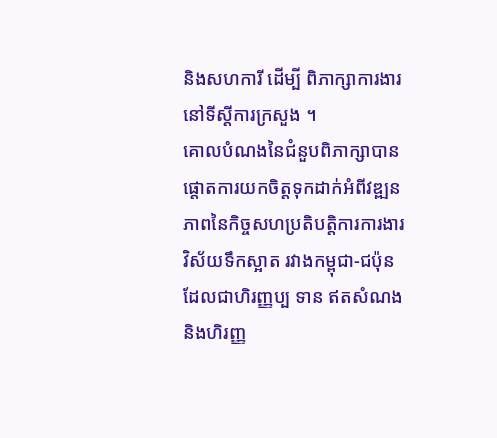និងសហការី ដេីម្បី ពិភាក្សាការងារ នៅទីស្តីការក្រសួង ។
គោលបំណងនៃជំនួបពិភាក្សាបានផ្តោតការយកចិត្តទុកដាក់អំពីវឌ្ឍនភាពនៃកិច្ចសហប្រតិបត្តិការការងារ វិស័យទឹកស្អាត រវាងកម្ពុជា-ជប៉ុន ដែលជាហិរញ្ញប្ប ទាន ឥតសំណង និងហិរញ្ញ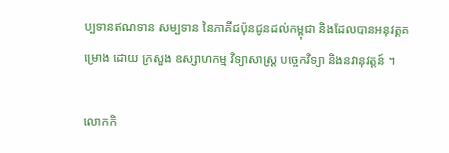ប្បទានឥណទាន សម្បទាន នៃភាគីជប៉ុនជូនដល់កម្ពុជា និងដែលបានអនុវត្គគម្រោង ដោយ ក្រសួង ឧស្សាហកម្ម វិទ្យាសាស្ត្រ បច្ចេកវិទ្យា និងនវានុវត្តន៍ ។

លោកកិ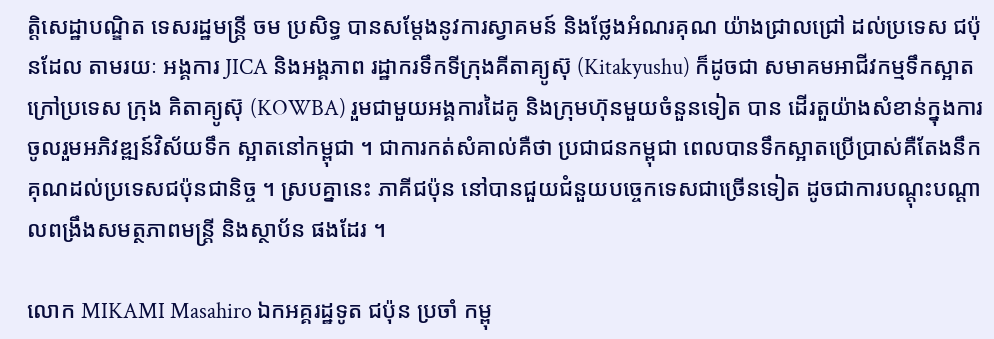ត្តិសេដ្ឋាបណ្ឌិត ទេសរដ្ឋមន្រ្តី ចម ប្រសិទ្ធ បានសម្តែងនូវការស្វាគមន៍ និងថ្លែងអំណរគុណ យ៉ាងជ្រាលជ្រៅ ដល់ប្រទេស ជប៉ុនដែល តាមរយៈ អង្គការ JICA និងអង្គភាព រដ្ឋាករទឹកទីក្រុងគីតាគ្យូស៊ុ (Kitakyushu) ក៏ដូចជា សមាគមអាជីវកម្មទឹកស្អាត ក្រៅប្រទេស ក្រុង គិតាគ្យូស៊ុ (KOWBA) រួមជាមួយអង្គការដៃគូ និងក្រុមហ៊ុនមួយចំនួនទៀត បាន ដេីរតួយ៉ាងសំខាន់ក្នុងការចូលរួមអភិវឌ្ឍន៍វិស័យទឹក ស្អាតនៅកម្ពុជា ។ ជាការកត់សំគាល់គឺថា ប្រជាជនកម្ពុជា ពេលបានទឹកស្អាតប្រេីប្រាស់គឺតែងនឹកគុណដល់ប្រទេសជប៉ុនជានិច្ច ។ ស្របគ្នានេះ ភាគីជប៉ុន នៅបានជួយជំនួយបច្ចេកទេសជាច្រេីនទៀត ដូចជាការបណ្តុះបណ្តាលពង្រឹងសមត្ថភាពមន្ត្រី និងស្ថាប័ន ផងដែរ ។

លោក MIKAMI Masahiro ឯកអគ្គរដ្ឋទូត ជប៉ុន ប្រចាំ កម្ពុ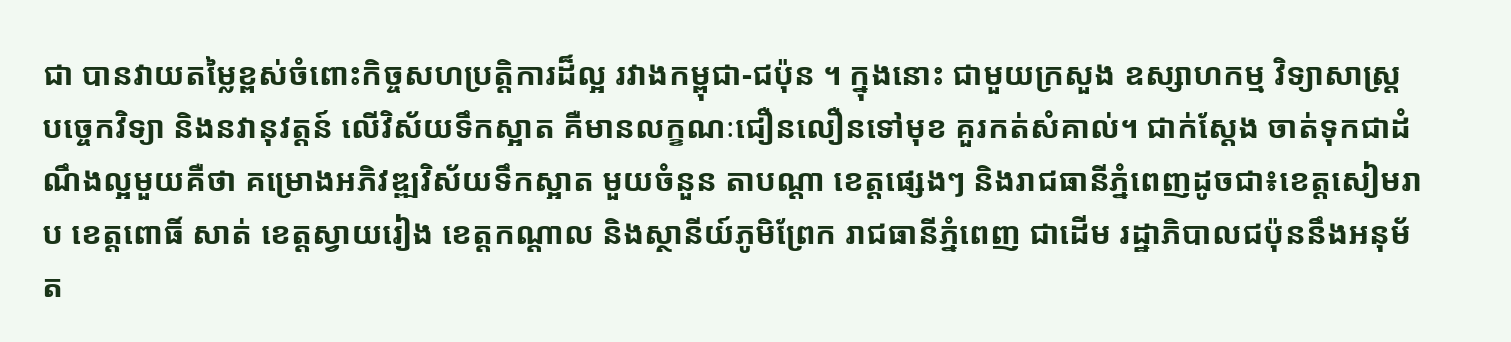ជា បានវាយតម្លៃខ្ពស់ចំពោះកិច្ចសហប្រតិ្តការដ៏ល្អ រវាងកម្ពុជា-ជប៉ុន ។ ក្នុងនោះ ជាមួយក្រសួង ឧស្សាហកម្ម វិទ្យាសាស្ត្រ បច្ចេកវិទ្យា និងនវានុវត្តន៍ លេីវិស័យទឹកស្អាត គឺមានលក្ខណៈជឿនលឿនទៅមុខ គួរកត់សំគាល់។ ជាក់ស្តែង ចាត់ទុកជាដំណឹងល្អមួយគឺថា គម្រោងអភិវឌ្ឍវិស័យទឹកស្អាត មួយចំនួន តាបណ្តា ខេត្តផ្សេងៗ និងរាជធានីភ្នំពេញដូចជា៖ខេត្តសៀមរាប ខេត្តពោធិ៍ សាត់ ខេត្តស្វាយរៀង ខេត្តកណ្តាល និងស្ថានីយ៍ភូមិព្រែក រាជធានីភ្នំពេញ ជាដេីម រដ្ឋាភិបាលជប៉ុននឹងអនុម័ត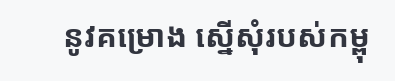នូវគម្រោង ស្នេីសុំរបស់កម្ពុ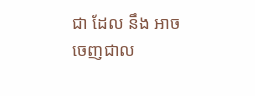ជា ដែល នឹង អាចចេញជាល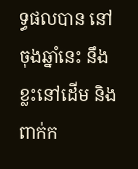ទ្ធផលបាន នៅចុងឆ្នាំនេះ នឹងខ្លះនៅដេីម និងពាក់ក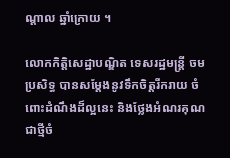ណ្តាល ឆ្នាំក្រោយ ។

លោកកិត្តិសេដ្ឋាបណ្ឌិត ទេសរដ្ឋមន្រ្តី ចម ប្រសិទ្ធ បានសម្តែងនូវទឹកចិត្តរីករាយ ចំពោះដំណឹងដ៏ល្អនេះ និងថ្លែងអំណរគុណជាថ្មីចំ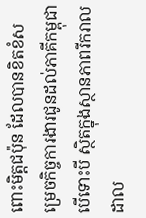ពោះមិត្តជប៉ុន ដែលបានខិតខំសម្រេចកិច្ចការងារជូនដល់ភាគីកម្ពុជា បេីទោះបី ស្ថិតក្នុងស្ថានភាពរីករាលដាល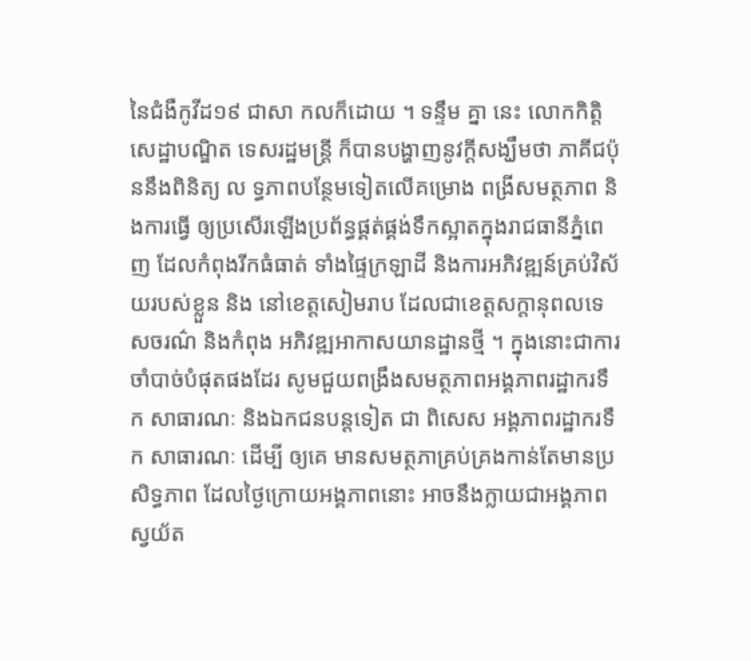នៃជំងឺកូវីដ១៩ ជាសា កលក៏ដោយ ។ ទន្ទឹម គ្នា នេះ លោកកិត្តិសេដ្ឋាបណ្ឌិត ទេសរដ្ឋមន្ត្រី ក៏បានបង្ហាញនូវក្តីសង្ឃឹមថា ភាគីជប៉ុននឹងពិនិត្យ ល ទ្ធភាពបន្ថែមទៀតលេីគម្រោង ពង្រីសមត្ថភាព និងការធ្វើ ឲ្យប្រសេីរឡេីងប្រព័ន្ធផ្គត់ផ្គង់ទឹកស្អាតក្នុងរាជធានីភ្នំពេញ ដែលកំពុងរីកធំធាត់ ទាំងផ្ទៃក្រឡាដី និងការអភិវឌ្ឍន៍គ្រប់វិស័យរបស់ខ្លួន និង នៅខេត្តសៀមរាប ដែលជាខេត្តសក្តានុពលទេសចរណ៌ និងកំពុង អភិវឌ្ឍអាកាសយានដ្ឋានថ្មី ។ ក្នុងនោះជាការចាំបាច់បំផុតផងដែរ សូមជួយពង្រឹងសមត្ថភាពអង្គភាពរដ្ឋាករទឹក សាធារណៈ និងឯកជនបន្តទៀត ជា ពិសេស អង្គភាពរដ្ឋាករទឹក សាធារណៈ ដើម្បី ឲ្យគេ មានសមត្ថភាគ្រប់គ្រងកាន់តែមានប្រសិទ្ធភាព ដែលថ្ងៃក្រោយអង្គភាពនោះ អាចនឹងក្លាយជាអង្គភាព ស្វយ័ត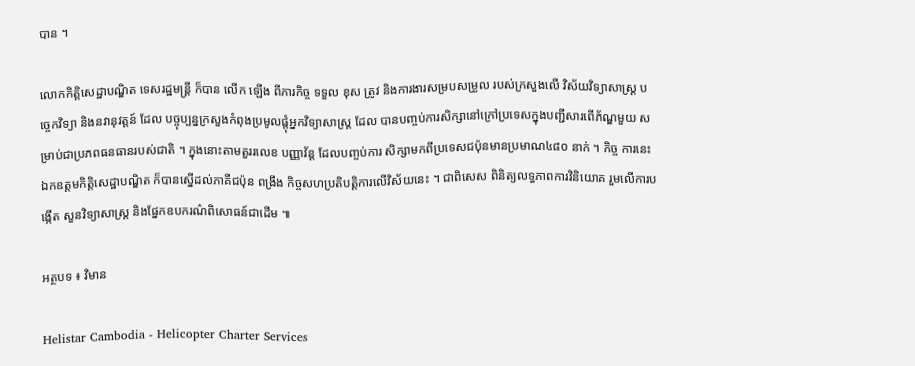បាន ។

លោកកិត្តិសេដ្ឋាបណ្ឌិត ទេសរដ្ឋមន្រ្តី ក៏បាន លើក ឡើង ពីភារកិច្ច ទទួល ខុស ត្រូវ និងការងារសម្របសម្រួល របស់ក្រសួងលេី វិស័យវិទ្យាសាស្ត្រ បច្ចេកវិទ្យា និងនវានុវត្តន៍ ដែល បច្ចុប្បន្នក្រសួងកំពុងប្រមូលផ្តុំអ្នកវិទ្យាសាស្ត្រ ដែល បានបញ្ចប់ការសិក្សានៅក្រៅប្រទេសក្នុងបញ្ជីសារពេីភ័ណ្ឌមួយ សម្រាប់ជាប្រភពធនធានរបស់ជាតិ ។ ក្នុងនោះតាមតួររលេខ បញ្ញាវ័ន្ត ដែលបញ្ចប់ការ សិក្សាមកពីប្រទេសជប៉ុនមានប្រមាណ៤៨០ នាក់ ។ កិច្ច ការនេះ ឯកឧត្តមកិត្តិសេដ្ឋាបណ្ឌិត ក៏បានស្នេីដល់ភាគីជប៉ុន ពង្រឹង កិច្ចសហប្រតិបត្តិការលេីវិស័យនេះ ។ ជាពិសេស ពិនិត្យលទ្ធភាពការវិនិយោគ រួមលេីការបង្កេីត សួនវិទ្យាសាស្ត្រ និងផ្នែកឧបករណ៌ពិសោធន៍ជាដេីម ៕

អត្ថបទ ៖ វិមាន

Helistar Cambodia - Helicopter Charter Services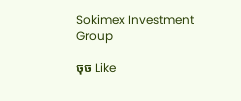Sokimex Investment Group

ចុច Like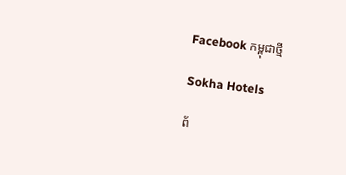Facebook កម្ពុជាថ្មី

Sokha Hotels

ព័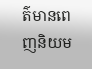ត៌មានពេញនិយម